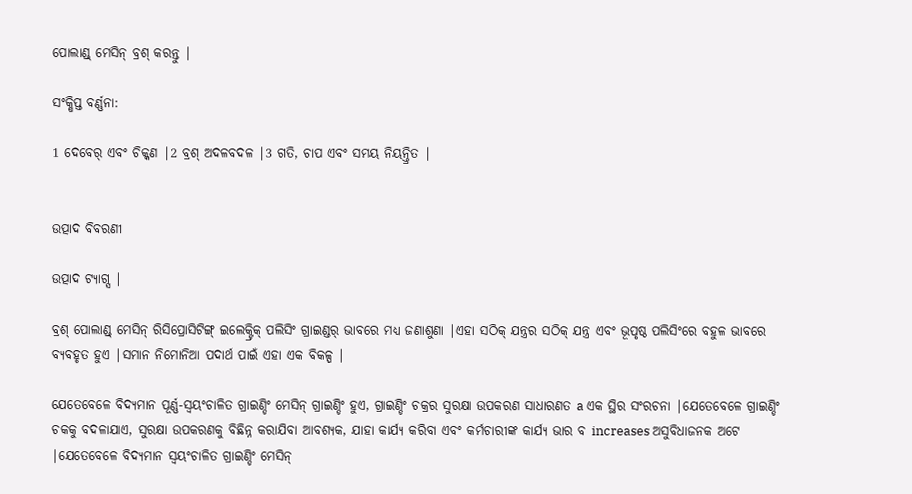ପୋଲାଣ୍ଡ୍ ମେସିନ୍ ବ୍ରଶ୍ କରନ୍ତୁ |

ସଂକ୍ଷିପ୍ତ ବର୍ଣ୍ଣନା:

1 ଦେବେର୍ ଏବଂ ଚିକ୍କଣ |2 ବ୍ରଶ୍ ଅଦଳବଦଳ |3 ଗତି, ଚାପ ଏବଂ ସମୟ ନିୟନ୍ତ୍ରିତ |


ଉତ୍ପାଦ ବିବରଣୀ

ଉତ୍ପାଦ ଟ୍ୟାଗ୍ସ |

ବ୍ରଶ୍ ପୋଲାଣ୍ଡ୍ ମେସିନ୍ ରିସିପ୍ରୋସିଟିଙ୍ଗ୍ ଇଲେକ୍ଟ୍ରିକ୍ ପଲିସିଂ ଗ୍ରାଇଣ୍ଡର୍ ଭାବରେ ମଧ୍ୟ ଜଣାଶୁଣା |ଏହା ସଠିକ୍ ଯନ୍ତ୍ରର ସଠିକ୍ ଯନ୍ତ୍ର ଏବଂ ଭୂପୃଷ୍ଠ ପଲିସିଂରେ ବହୁଳ ଭାବରେ ବ୍ୟବହୃତ ହୁଏ |ସମାନ ନିମୋନିଆ ପଦାର୍ଥ ପାଇଁ ଏହା ଏକ ବିକଳ୍ପ |

ଯେତେବେଳେ ବିଦ୍ୟମାନ ପୂର୍ଣ୍ଣ-ସ୍ୱୟଂଚାଳିତ ଗ୍ରାଇଣ୍ଡିଂ ମେସିନ୍ ଗ୍ରାଇଣ୍ଡିଂ ହୁଏ, ଗ୍ରାଇଣ୍ଡିଂ ଚକ୍ରର ସୁରକ୍ଷା ଉପକରଣ ସାଧାରଣତ a ଏକ ସ୍ଥିର ସଂରଚନା |ଯେତେବେଳେ ଗ୍ରାଇଣ୍ଡିଂ ଚକକୁ ବଦଳାଯାଏ, ସୁରକ୍ଷା ଉପକରଣକୁ ବିଛିନ୍ନ କରାଯିବା ଆବଶ୍ୟକ, ଯାହା କାର୍ଯ୍ୟ କରିବା ଏବଂ କର୍ମଚାରୀଙ୍କ କାର୍ଯ୍ୟ ଭାର ବ increases ଅସୁବିଧାଜନକ ଅଟେ |ଯେତେବେଳେ ବିଦ୍ୟମାନ ସ୍ୱୟଂଚାଳିତ ଗ୍ରାଇଣ୍ଡିଂ ମେସିନ୍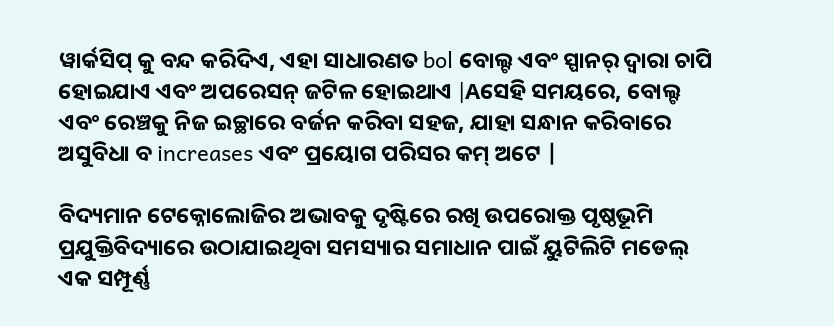ୱାର୍କସିପ୍ କୁ ବନ୍ଦ କରିଦିଏ, ଏହା ସାଧାରଣତ bol ବୋଲ୍ଟ ଏବଂ ସ୍ପାନର୍ ଦ୍ୱାରା ଚାପି ହୋଇଯାଏ ଏବଂ ଅପରେସନ୍ ଜଟିଳ ହୋଇଥାଏ |Aସେହି ସମୟରେ, ବୋଲ୍ଟ ଏବଂ ରେଞ୍ଚକୁ ନିଜ ଇଚ୍ଛାରେ ବର୍ଜନ କରିବା ସହଜ, ଯାହା ସନ୍ଧାନ କରିବାରେ ଅସୁବିଧା ବ increases ଏବଂ ପ୍ରୟୋଗ ପରିସର କମ୍ ଅଟେ |

ବିଦ୍ୟମାନ ଟେକ୍ନୋଲୋଜିର ଅଭାବକୁ ଦୃଷ୍ଟିରେ ରଖି ଉପରୋକ୍ତ ପୃଷ୍ଠଭୂମି ପ୍ରଯୁକ୍ତିବିଦ୍ୟାରେ ଉଠାଯାଇଥିବା ସମସ୍ୟାର ସମାଧାନ ପାଇଁ ୟୁଟିଲିଟି ମଡେଲ୍ ଏକ ସମ୍ପୂର୍ଣ୍ଣ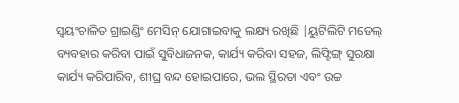ସ୍ୱୟଂଚାଳିତ ଗ୍ରାଇଣ୍ଡିଂ ମେସିନ୍ ଯୋଗାଇବାକୁ ଲକ୍ଷ୍ୟ ରଖିଛି |ୟୁଟିଲିଟି ମଡେଲ୍ ବ୍ୟବହାର କରିବା ପାଇଁ ସୁବିଧାଜନକ, କାର୍ଯ୍ୟ କରିବା ସହଜ, ଲିଫ୍ଟିଙ୍ଗ୍ ସୁରକ୍ଷା କାର୍ଯ୍ୟ କରିପାରିବ, ଶୀଘ୍ର ବନ୍ଦ ହୋଇପାରେ, ଭଲ ସ୍ଥିରତା ଏବଂ ଉଚ୍ଚ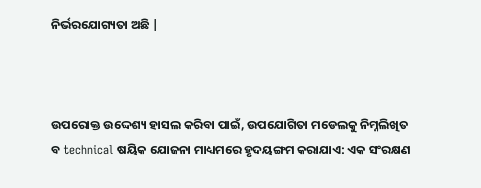ନିର୍ଭରଯୋଗ୍ୟତା ଅଛି |



ଉପରୋକ୍ତ ଉଦ୍ଦେଶ୍ୟ ହାସଲ କରିବା ପାଇଁ, ଉପଯୋଗିତା ମଡେଲକୁ ନିମ୍ନଲିଖିତ ବ technical ଷୟିକ ଯୋଜନା ମାଧ୍ୟମରେ ହୃଦୟଙ୍ଗମ କରାଯାଏ: ଏକ ସଂରକ୍ଷଣ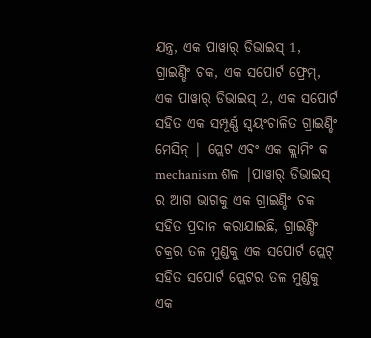ଯନ୍ତ୍ର, ଏକ ପାୱାର୍ ଡିଭାଇସ୍ 1, ଗ୍ରାଇଣ୍ଡିଂ ଚକ, ଏକ ସପୋର୍ଟ ଫ୍ରେମ୍, ଏକ ପାୱାର୍ ଡିଭାଇସ୍ 2, ଏକ ସପୋର୍ଟ ସହିତ ଏକ ସମ୍ପୂର୍ଣ୍ଣ ସ୍ୱୟଂଚାଳିତ ଗ୍ରାଇଣ୍ଡିଂ ମେସିନ୍ | ପ୍ଲେଟ ଏବଂ ଏକ କ୍ଲାମିଂ କ mechanism ଶଳ |ପାୱାର୍ ଡିଭାଇସ୍ ର ଆଗ ଭାଗକୁ ଏକ ଗ୍ରାଇଣ୍ଡିଂ ଚକ ସହିତ ପ୍ରଦାନ କରାଯାଇଛି, ଗ୍ରାଇଣ୍ଡିଂ ଚକ୍ରର ତଳ ମୁଣ୍ଡକୁ ଏକ ସପୋର୍ଟ ପ୍ଲେଟ୍ ସହିତ ସପୋର୍ଟ ପ୍ଲେଟର ତଳ ମୁଣ୍ଡକୁ ଏକ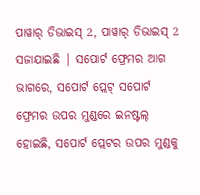ପାୱାର୍ ଡିଭାଇସ୍ 2, ପାୱାର୍ ଡିଭାଇସ୍ 2 ସଜାଯାଇଛି | ସପୋର୍ଟ ଫ୍ରେମର ଆଗ ଭାଗରେ, ସପୋର୍ଟ ପ୍ଲେଟ୍ ସପୋର୍ଟ ଫ୍ରେମର ଉପର ମୁଣ୍ଡରେ ଇନଷ୍ଟଲ୍ ହୋଇଛି, ସପୋର୍ଟ ପ୍ଲେଟର ଉପର ମୁଣ୍ଡକୁ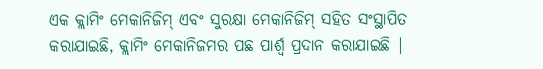ଏକ କ୍ଲାମିଂ ମେକାନିଜିମ୍ ଏବଂ ସୁରକ୍ଷା ମେକାନିଜିମ୍ ସହିତ ସଂସ୍ଥାପିତ କରାଯାଇଛି, କ୍ଲାମିଂ ମେକାନିଜମର ପଛ ପାର୍ଶ୍ୱ ପ୍ରଦାନ କରାଯାଇଛି |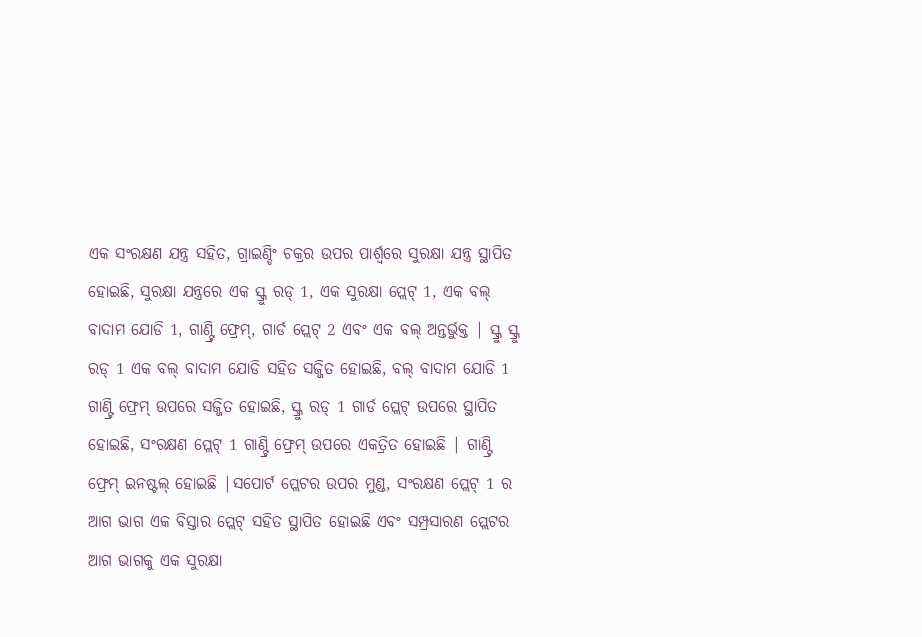ଏକ ସଂରକ୍ଷଣ ଯନ୍ତ୍ର ସହିତ, ଗ୍ରାଇଣ୍ଡିଂ ଚକ୍ରର ଉପର ପାର୍ଶ୍ୱରେ ସୁରକ୍ଷା ଯନ୍ତ୍ର ସ୍ଥାପିତ ହୋଇଛି, ସୁରକ୍ଷା ଯନ୍ତ୍ରରେ ଏକ ସ୍କ୍ରୁ ରଡ୍ 1, ଏକ ସୁରକ୍ଷା ପ୍ଲେଟ୍ 1, ଏକ ବଲ୍ ବାଦାମ ଯୋଡି 1, ଗାଣ୍ଟ୍ରି ଫ୍ରେମ୍, ଗାର୍ଡ ପ୍ଲେଟ୍ 2 ଏବଂ ଏକ ବଲ୍ ଅନ୍ତର୍ଭୁକ୍ତ | ସ୍କ୍ରୁ ସ୍କ୍ରୁ ରଡ୍ 1 ଏକ ବଲ୍ ବାଦାମ ଯୋଡି ସହିତ ସଜ୍ଜିତ ହୋଇଛି, ବଲ୍ ବାଦାମ ଯୋଡି 1 ଗାଣ୍ଟ୍ରି ଫ୍ରେମ୍ ଉପରେ ସଜ୍ଜିତ ହୋଇଛି, ସ୍କ୍ରୁ ରଡ୍ 1 ଗାର୍ଡ ପ୍ଲେଟ୍ ଉପରେ ସ୍ଥାପିତ ହୋଇଛି, ସଂରକ୍ଷଣ ପ୍ଲେଟ୍ 1 ଗାଣ୍ଟ୍ରି ଫ୍ରେମ୍ ଉପରେ ଏକତ୍ରିତ ହୋଇଛି | ଗାଣ୍ଟ୍ରି ଫ୍ରେମ୍ ଇନଷ୍ଟଲ୍ ହୋଇଛି |ସପୋର୍ଟ ପ୍ଲେଟର ଉପର ମୁଣ୍ଡ, ସଂରକ୍ଷଣ ପ୍ଲେଟ୍ 1 ର ଆଗ ଭାଗ ଏକ ବିସ୍ତାର ପ୍ଲେଟ୍ ସହିତ ସ୍ଥାପିତ ହୋଇଛି ଏବଂ ସମ୍ପ୍ରସାରଣ ପ୍ଲେଟର ଆଗ ଭାଗକୁ ଏକ ସୁରକ୍ଷା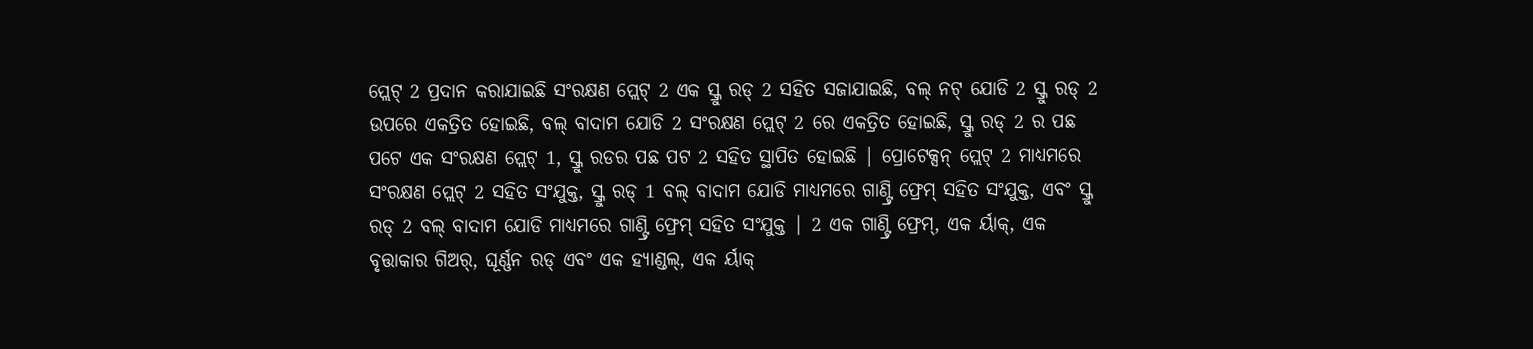ପ୍ଲେଟ୍ 2 ପ୍ରଦାନ କରାଯାଇଛି ସଂରକ୍ଷଣ ପ୍ଲେଟ୍ 2 ଏକ ସ୍କ୍ରୁ ରଡ୍ 2 ସହିତ ସଜାଯାଇଛି, ବଲ୍ ନଟ୍ ଯୋଡି 2 ସ୍କ୍ରୁ ରଡ୍ 2 ଉପରେ ଏକତ୍ରିତ ହୋଇଛି, ବଲ୍ ବାଦାମ ଯୋଡି 2 ସଂରକ୍ଷଣ ପ୍ଲେଟ୍ 2 ରେ ଏକତ୍ରିତ ହୋଇଛି, ସ୍କ୍ରୁ ରଡ୍ 2 ର ପଛ ପଟେ ଏକ ସଂରକ୍ଷଣ ପ୍ଲେଟ୍ 1, ସ୍କ୍ରୁ ରଡର ପଛ ପଟ 2 ସହିତ ସ୍ଥାପିତ ହୋଇଛି | ପ୍ରୋଟେକ୍ସନ୍ ପ୍ଲେଟ୍ 2 ମାଧ୍ୟମରେ ସଂରକ୍ଷଣ ପ୍ଲେଟ୍ 2 ସହିତ ସଂଯୁକ୍ତ, ସ୍କ୍ରୁ ରଡ୍ 1 ବଲ୍ ବାଦାମ ଯୋଡି ମାଧ୍ୟମରେ ଗାଣ୍ଟ୍ରି ଫ୍ରେମ୍ ସହିତ ସଂଯୁକ୍ତ, ଏବଂ ସ୍କ୍ରୁ ରଡ୍ 2 ବଲ୍ ବାଦାମ ଯୋଡି ମାଧ୍ୟମରେ ଗାଣ୍ଟ୍ରି ଫ୍ରେମ୍ ସହିତ ସଂଯୁକ୍ତ | 2 ଏକ ଗାଣ୍ଟ୍ରି ଫ୍ରେମ୍, ଏକ ର୍ୟାକ୍, ଏକ ବୃତ୍ତାକାର ଗିଅର୍, ଘୂର୍ଣ୍ଣନ ରଡ୍ ଏବଂ ଏକ ହ୍ୟାଣ୍ଡଲ୍, ଏକ ର୍ୟାକ୍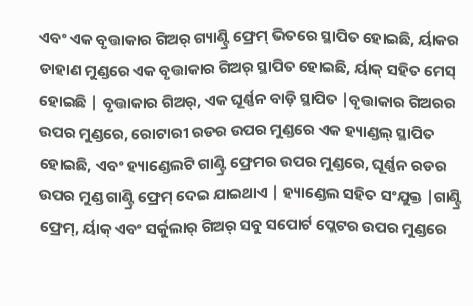ଏବଂ ଏକ ବୃତ୍ତାକାର ଗିଅର୍ ଗ୍ୟାଣ୍ଟ୍ରି ଫ୍ରେମ୍ ଭିତରେ ସ୍ଥାପିତ ହୋଇଛି, ର୍ୟାକର ଡାହାଣ ମୁଣ୍ଡରେ ଏକ ବୃତ୍ତାକାର ଗିଅର୍ ସ୍ଥାପିତ ହୋଇଛି, ର୍ୟାକ୍ ସହିତ ମେସ୍ ହୋଇଛି | ବୃତ୍ତାକାର ଗିଅର୍, ଏକ ଘୂର୍ଣ୍ଣନ ବାଡ଼ି ସ୍ଥାପିତ |ବୃତ୍ତାକାର ଗିଅରର ଉପର ମୁଣ୍ଡରେ, ରୋଟାରୀ ରଡର ଉପର ମୁଣ୍ଡରେ ଏକ ହ୍ୟାଣ୍ଡଲ୍ ସ୍ଥାପିତ ହୋଇଛି, ଏବଂ ହ୍ୟାଣ୍ଡେଲଟି ଗାଣ୍ଟ୍ରି ଫ୍ରେମର ଉପର ମୁଣ୍ଡରେ, ଘୂର୍ଣ୍ଣନ ରଡର ଉପର ମୁଣ୍ଡ ଗାଣ୍ଟ୍ରି ଫ୍ରେମ୍ ଦେଇ ଯାଇଥାଏ | ହ୍ୟାଣ୍ଡେଲ ସହିତ ସଂଯୁକ୍ତ |ଗାଣ୍ଟ୍ରି ଫ୍ରେମ୍, ର୍ୟାକ୍ ଏବଂ ସର୍କୁଲାର୍ ଗିଅର୍ ସବୁ ସପୋର୍ଟ ପ୍ଲେଟର ଉପର ମୁଣ୍ଡରେ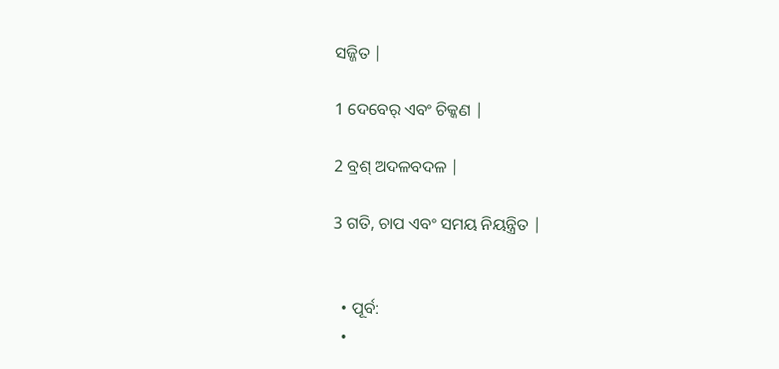ସଜ୍ଜିତ |

1 ଦେବେର୍ ଏବଂ ଚିକ୍କଣ |

2 ବ୍ରଶ୍ ଅଦଳବଦଳ |

3 ଗତି, ଚାପ ଏବଂ ସମୟ ନିୟନ୍ତ୍ରିତ |


  • ପୂର୍ବ:
  •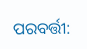ପରବର୍ତ୍ତୀ: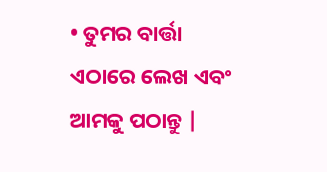• ତୁମର ବାର୍ତ୍ତା ଏଠାରେ ଲେଖ ଏବଂ ଆମକୁ ପଠାନ୍ତୁ |